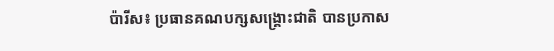ប៉ារីស៖ ប្រធានគណបក្សសង្គ្រោះជាតិ បានប្រកាស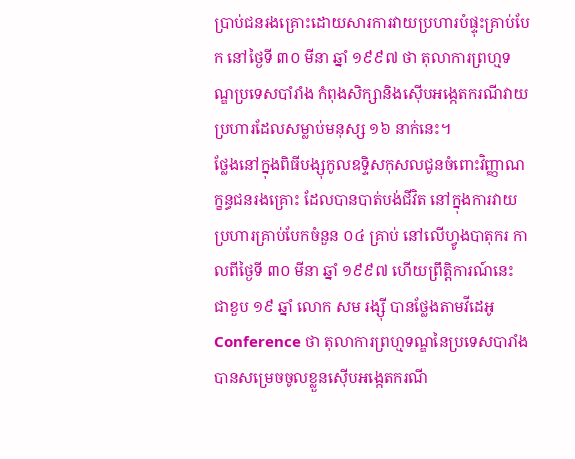ប្រាប់ជនរងគ្រោះដោយសារការវាយប្រហារបំផ្ទុះគ្រាប់បែក នៅថ្ងៃទី ៣០ មីនា ឆ្នាំ ១៩៩៧ ថា តុលាការព្រហ្មទណ្ឌប្រទេសបាំរាំង កំពុងសិក្សានិងស៊ើបអង្កេតករណីវាយប្រហារដែលសម្លាប់មនុស្ស ១៦ នាក់នេះ។
ថ្លែងនៅក្នុងពិធីបង្សុកូលឧទ្ទិសកុសលជូនចំពោះវិញ្ញាណក្ខន្ធជនរងគ្រោះ ដែលបានបាត់បង់ជីវិត នៅក្នុងការវាយប្រហារគ្រាប់បែកចំនួន ០៤ គ្រាប់ នៅលើហ្វូងបាតុករ កាលពីថ្ងៃទី ៣០ មីនា ឆ្នាំ ១៩៩៧ ហើយព្រឹត្តិការណ៍នេះ ជាខួប ១៩ ឆ្នាំ លោក សម រង្ស៊ី បានថ្លែងតាមវីដេអូ Conference ថា តុលាការព្រហ្មទណ្ឌនៃប្រទេសបារាំង បានសម្រេចចូលខ្លួនស៊ើបអង្កេតករណី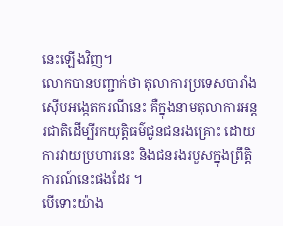នេះឡើងវិញ។
លោកបានបញ្ជាក់ថា តុលាការប្រទេសបារាំងស៊ើបអង្កេតករណីនេះ គឺក្នុងនាមតុលាការអន្ដរជាតិដើម្បីរកយុត្តិធម៌ជូនជនរងគ្រោះ ដោយការវាយប្រហារនេះ និងជនរងរបួសក្នុងព្រឹត្តិការណ៍នេះផងដែរ ។
បើទោះយ៉ាង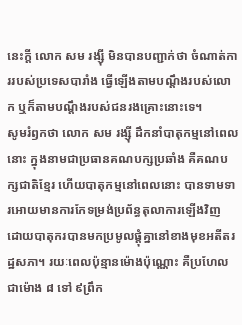នេះក្ដី លោក សម រង្ស៊ី មិនបានបញ្ជាក់ថា ចំណាត់ការរបស់ប្រទេសបារាំង ធ្វើឡើងតាមបណ្ដឹងរបស់លោក ឬក៏តាមបណ្ដឹងរបស់ជនរងគ្រោះនោះទេ។
សូមរំឭកថា លោក សម រង្ស៊ី ដឹកនាំបាតុកម្មនៅពេលនោះ ក្នុងនាមជាប្រធានគណបក្សប្រឆាំង គឺគណបក្សជាតិខ្មែរ ហើយបាតុកម្មនៅពេលនោះ បានទាមទារអោយមានការកែទម្រង់ប្រព័ន្ធតុលាការឡើងវិញ ដោយបាតុករបានមកប្រមូលផ្ដុំគ្នានៅខាងមុខអតីតរដ្ឋសភា។ រយៈពេលប៉ុន្មានម៉ោងប៉ុណ្ណោះ គឺប្រហែលជាម៉ោង ៨ ទៅ ៩ព្រឹក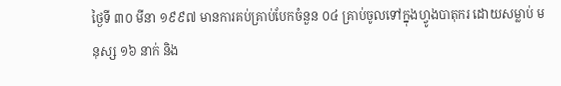ថ្ងៃទី ៣០ មីនា ១៩៩៧ មានការគប់គ្រាប់បែកចំនួន ០៤ គ្រាប់ចូលទៅក្នុងហ្វូងបាតុករ ដោយសម្លាប់ មនុស្ស ១៦ នាក់ និង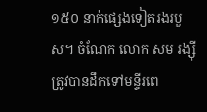១៥០ នាក់ផ្សេងទៀតរងរបួស។ ចំណែក លោក សម រង្ស៊ី ត្រូវបានដឹកទៅមន្ទីរពេ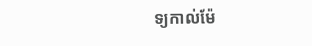ទ្យកាល់ម៉ែ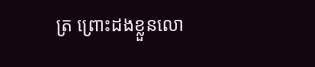ត្រ ព្រោះដងខ្លួនលោ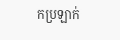កប្រឡាក់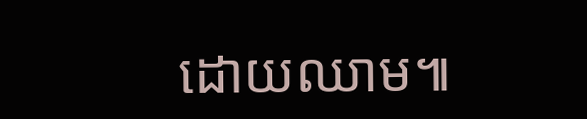ដោយឈាម៕